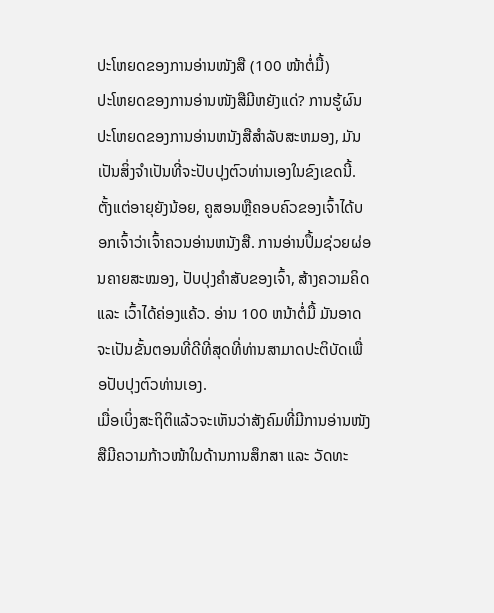ປະໂຫຍດຂອງການອ່ານໜັງສື (100 ໜ້າຕໍ່ມື້)
ປະໂຫຍດຂອງການອ່ານໜັງສືມີຫຍັງແດ່? ການຮູ້ຜົນປະໂຫຍດຂອງການອ່ານຫນັງສືສໍາລັບສະຫມອງ, ມັນເປັນສິ່ງຈໍາເປັນທີ່ຈະປັບປຸງຕົວທ່ານເອງໃນຂົງເຂດນີ້. ຕັ້ງແຕ່ອາຍຸຍັງນ້ອຍ, ຄູສອນຫຼືຄອບຄົວຂອງເຈົ້າໄດ້ບອກເຈົ້າວ່າເຈົ້າຄວນອ່ານຫນັງສື. ການອ່ານປຶ້ມຊ່ວຍຜ່ອນຄາຍສະໝອງ, ປັບປຸງຄຳສັບຂອງເຈົ້າ, ສ້າງຄວາມຄິດ ແລະ ເວົ້າໄດ້ຄ່ອງແຄ້ວ. ອ່ານ 100 ຫນ້າຕໍ່ມື້ ມັນອາດຈະເປັນຂັ້ນຕອນທີ່ດີທີ່ສຸດທີ່ທ່ານສາມາດປະຕິບັດເພື່ອປັບປຸງຕົວທ່ານເອງ.
ເມື່ອເບິ່ງສະຖິຕິແລ້ວຈະເຫັນວ່າສັງຄົມທີ່ມີການອ່ານໜັງສືມີຄວາມກ້າວໜ້າໃນດ້ານການສຶກສາ ແລະ ວັດທະ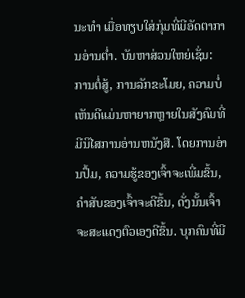ນະທຳ ເມື່ອທຽບໃສ່ກຸ່ມທີ່ມີອັດຕາການອ່ານຕ່ຳ. ບັນຫາສ່ວນໃຫຍ່ເຊັ່ນ: ການຕໍ່ສູ້, ການລັກຂະໂມຍ, ຄວາມບໍ່ເຫັນດີແມ່ນຫາຍາກຫຼາຍໃນສັງຄົມທີ່ມີນິໄສການອ່ານຫນັງສື. ໂດຍການອ່ານປຶ້ມ, ຄວາມຮູ້ຂອງເຈົ້າຈະເພີ່ມຂຶ້ນ, ຄໍາສັບຂອງເຈົ້າຈະດີຂຶ້ນ, ດັ່ງນັ້ນເຈົ້າຈະສະແດງຕົວເອງດີຂຶ້ນ. ບຸກຄົນທີ່ມີ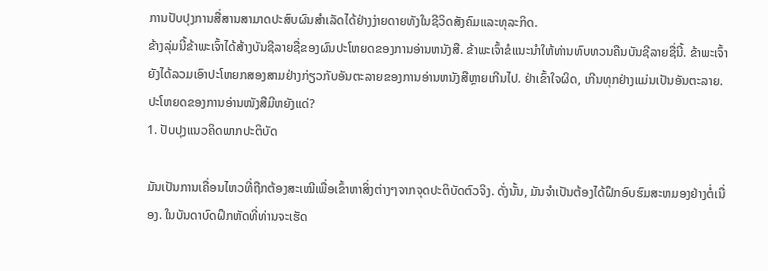ການປັບປຸງການສື່ສານສາມາດປະສົບຜົນສໍາເລັດໄດ້ຢ່າງງ່າຍດາຍທັງໃນຊີວິດສັງຄົມແລະທຸລະກິດ.
ຂ້າງລຸ່ມນີ້ຂ້າພະເຈົ້າໄດ້ສ້າງບັນຊີລາຍຊື່ຂອງຜົນປະໂຫຍດຂອງການອ່ານຫນັງສື. ຂ້າພະເຈົ້າຂໍແນະນໍາໃຫ້ທ່ານທົບທວນຄືນບັນຊີລາຍຊື່ນີ້. ຂ້າພະເຈົ້າຍັງໄດ້ລວມເອົາປະໂຫຍກສອງສາມຢ່າງກ່ຽວກັບອັນຕະລາຍຂອງການອ່ານຫນັງສືຫຼາຍເກີນໄປ. ຢ່າເຂົ້າໃຈຜິດ, ເກີນທຸກຢ່າງແມ່ນເປັນອັນຕະລາຍ.
ປະໂຫຍດຂອງການອ່ານໜັງສືມີຫຍັງແດ່?
1. ປັບປຸງແນວຄິດພາກປະຕິບັດ

ມັນເປັນການເຄື່ອນໄຫວທີ່ຖືກຕ້ອງສະເໝີເພື່ອເຂົ້າຫາສິ່ງຕ່າງໆຈາກຈຸດປະຕິບັດຕົວຈິງ. ດັ່ງນັ້ນ, ມັນຈໍາເປັນຕ້ອງໄດ້ຝຶກອົບຮົມສະຫມອງຢ່າງຕໍ່ເນື່ອງ. ໃນບັນດາບົດຝຶກຫັດທີ່ທ່ານຈະເຮັດ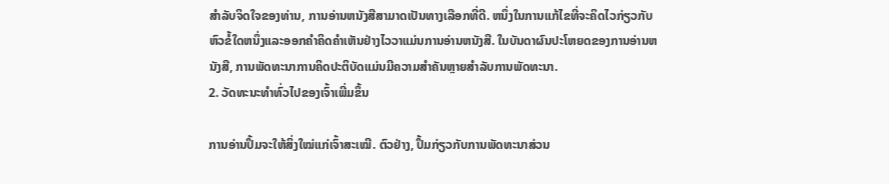ສໍາລັບຈິດໃຈຂອງທ່ານ, ການອ່ານຫນັງສືສາມາດເປັນທາງເລືອກທີ່ດີ. ຫນຶ່ງໃນການແກ້ໄຂທີ່ຈະຄິດໄວກ່ຽວກັບຫົວຂໍ້ໃດຫນຶ່ງແລະອອກຄໍາຄິດຄໍາເຫັນຢ່າງໄວວາແມ່ນການອ່ານຫນັງສື. ໃນບັນດາຜົນປະໂຫຍດຂອງການອ່ານຫນັງສື, ການພັດທະນາການຄິດປະຕິບັດແມ່ນມີຄວາມສໍາຄັນຫຼາຍສໍາລັບການພັດທະນາ.
2. ວັດທະນະທໍາທົ່ວໄປຂອງເຈົ້າເພີ່ມຂຶ້ນ

ການອ່ານປຶ້ມຈະໃຫ້ສິ່ງໃໝ່ແກ່ເຈົ້າສະເໝີ. ຕົວຢ່າງ, ປຶ້ມກ່ຽວກັບການພັດທະນາສ່ວນ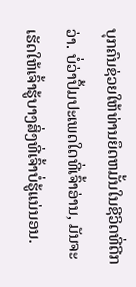ບຸກຄົນຊ່ວຍໃຫ້ທ່ານຍຶດຫມັ້ນໃນຊີວິດທີ່ດີກວ່າ. ບໍ່ວ່າປຶ້ມປະເພດໃດທີ່ເຈົ້າອ່ານ, ມັນຈະເຮັດໃຫ້ເຈົ້າຮູ້ບາງສິ່ງທີ່ເຈົ້າບໍ່ຮູ້ແນ່ນອນ.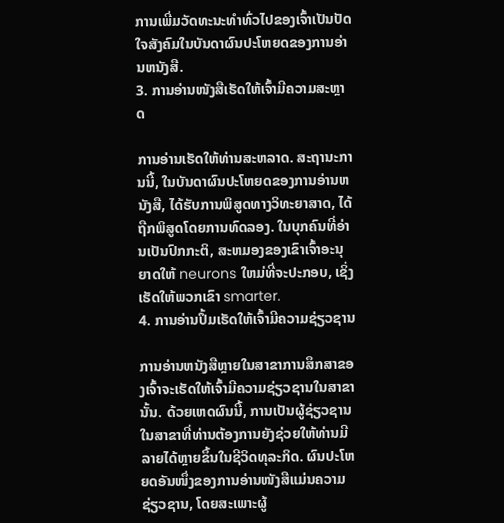ການເພີ່ມວັດທະນະທໍາທົ່ວໄປຂອງເຈົ້າເປັນປັດໃຈສັງຄົມໃນບັນດາຜົນປະໂຫຍດຂອງການອ່ານຫນັງສື.
3. ການອ່ານໜັງສືເຮັດໃຫ້ເຈົ້າມີຄວາມສະຫຼາດ

ການອ່ານເຮັດໃຫ້ທ່ານສະຫລາດ. ສະຖານະການນີ້, ໃນບັນດາຜົນປະໂຫຍດຂອງການອ່ານຫນັງສື, ໄດ້ຮັບການພິສູດທາງວິທະຍາສາດ, ໄດ້ຖືກພິສູດໂດຍການທົດລອງ. ໃນບຸກຄົນທີ່ອ່ານເປັນປົກກະຕິ, ສະຫມອງຂອງເຂົາເຈົ້າອະນຸຍາດໃຫ້ neurons ໃຫມ່ທີ່ຈະປະກອບ, ເຊິ່ງເຮັດໃຫ້ພວກເຂົາ smarter.
4. ການອ່ານປຶ້ມເຮັດໃຫ້ເຈົ້າມີຄວາມຊ່ຽວຊານ

ການອ່ານຫນັງສືຫຼາຍໃນສາຂາການສຶກສາຂອງເຈົ້າຈະເຮັດໃຫ້ເຈົ້າມີຄວາມຊ່ຽວຊານໃນສາຂານັ້ນ. ດ້ວຍເຫດຜົນນີ້, ການເປັນຜູ້ຊ່ຽວຊານໃນສາຂາທີ່ທ່ານຕ້ອງການຍັງຊ່ວຍໃຫ້ທ່ານມີລາຍໄດ້ຫຼາຍຂຶ້ນໃນຊີວິດທຸລະກິດ. ຜົນປະໂຫຍດອັນໜຶ່ງຂອງການອ່ານໜັງສືແມ່ນຄວາມຊ່ຽວຊານ, ໂດຍສະເພາະຜູ້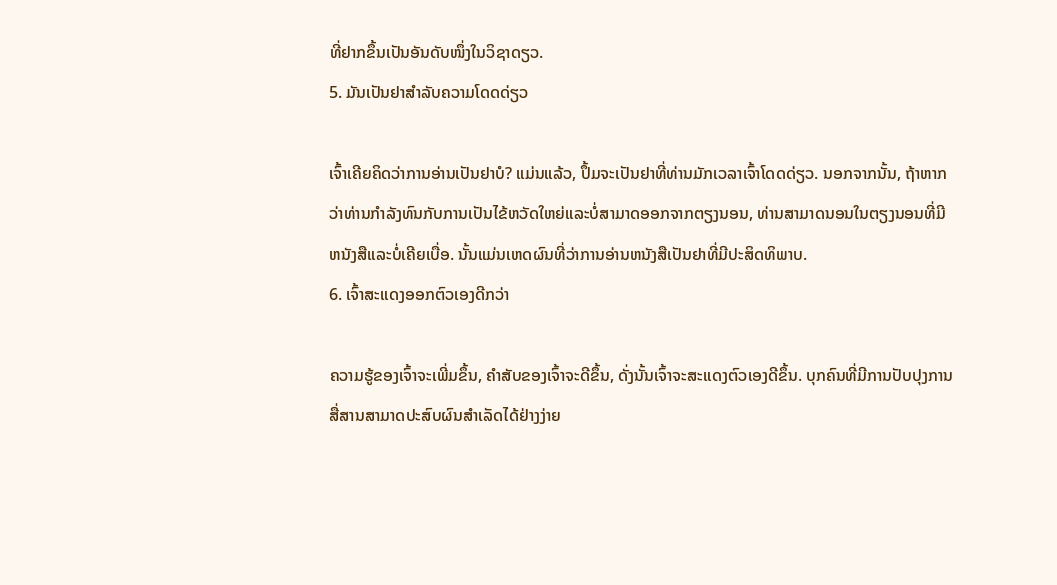ທີ່ຢາກຂຶ້ນເປັນອັນດັບໜຶ່ງໃນວິຊາດຽວ.
5. ມັນເປັນຢາສໍາລັບຄວາມໂດດດ່ຽວ

ເຈົ້າເຄີຍຄິດວ່າການອ່ານເປັນຢາບໍ? ແມ່ນແລ້ວ, ປຶ້ມຈະເປັນຢາທີ່ທ່ານມັກເວລາເຈົ້າໂດດດ່ຽວ. ນອກຈາກນັ້ນ, ຖ້າຫາກວ່າທ່ານກໍາລັງທົນກັບການເປັນໄຂ້ຫວັດໃຫຍ່ແລະບໍ່ສາມາດອອກຈາກຕຽງນອນ, ທ່ານສາມາດນອນໃນຕຽງນອນທີ່ມີຫນັງສືແລະບໍ່ເຄີຍເບື່ອ. ນັ້ນແມ່ນເຫດຜົນທີ່ວ່າການອ່ານຫນັງສືເປັນຢາທີ່ມີປະສິດທິພາບ.
6. ເຈົ້າສະແດງອອກຕົວເອງດີກວ່າ

ຄວາມຮູ້ຂອງເຈົ້າຈະເພີ່ມຂຶ້ນ, ຄໍາສັບຂອງເຈົ້າຈະດີຂຶ້ນ, ດັ່ງນັ້ນເຈົ້າຈະສະແດງຕົວເອງດີຂຶ້ນ. ບຸກຄົນທີ່ມີການປັບປຸງການສື່ສານສາມາດປະສົບຜົນສໍາເລັດໄດ້ຢ່າງງ່າຍ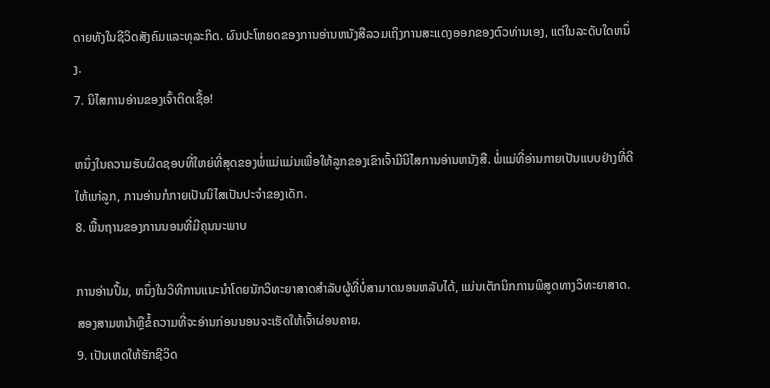ດາຍທັງໃນຊີວິດສັງຄົມແລະທຸລະກິດ. ຜົນປະໂຫຍດຂອງການອ່ານຫນັງສືລວມເຖິງການສະແດງອອກຂອງຕົວທ່ານເອງ, ແຕ່ໃນລະດັບໃດຫນຶ່ງ.
7. ນິໄສການອ່ານຂອງເຈົ້າຕິດເຊື້ອ!

ຫນຶ່ງໃນຄວາມຮັບຜິດຊອບທີ່ໃຫຍ່ທີ່ສຸດຂອງພໍ່ແມ່ແມ່ນເພື່ອໃຫ້ລູກຂອງເຂົາເຈົ້າມີນິໄສການອ່ານຫນັງສື. ພໍ່ແມ່ທີ່ອ່ານກາຍເປັນແບບຢ່າງທີ່ດີໃຫ້ແກ່ລູກ, ການອ່ານກໍກາຍເປັນນິໄສເປັນປະຈຳຂອງເດັກ.
8. ພື້ນຖານຂອງການນອນທີ່ມີຄຸນນະພາບ

ການອ່ານປຶ້ມ, ຫນຶ່ງໃນວິທີການແນະນໍາໂດຍນັກວິທະຍາສາດສໍາລັບຜູ້ທີ່ບໍ່ສາມາດນອນຫລັບໄດ້, ແມ່ນເຕັກນິກການພິສູດທາງວິທະຍາສາດ. ສອງສາມຫນ້າຫຼືຂໍ້ຄວາມທີ່ຈະອ່ານກ່ອນນອນຈະເຮັດໃຫ້ເຈົ້າຜ່ອນຄາຍ.
9. ເປັນເຫດໃຫ້ຮັກຊີວິດ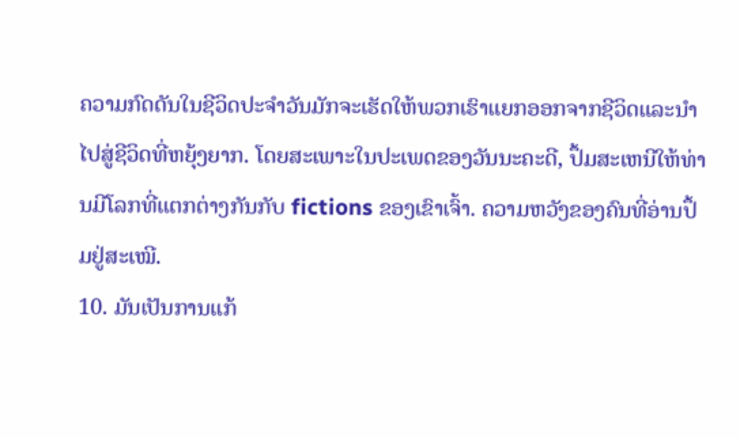ຄວາມກົດດັນໃນຊີວິດປະຈໍາວັນມັກຈະເຮັດໃຫ້ພວກເຮົາແຍກອອກຈາກຊີວິດແລະນໍາໄປສູ່ຊີວິດທີ່ຫຍຸ້ງຍາກ. ໂດຍສະເພາະໃນປະເພດຂອງວັນນະຄະດີ, ປຶ້ມສະເຫນີໃຫ້ທ່ານມີໂລກທີ່ແຕກຕ່າງກັນກັບ fictions ຂອງເຂົາເຈົ້າ. ຄວາມຫວັງຂອງຄົນທີ່ອ່ານປຶ້ມຢູ່ສະເໝີ.
10. ມັນເປັນການແກ້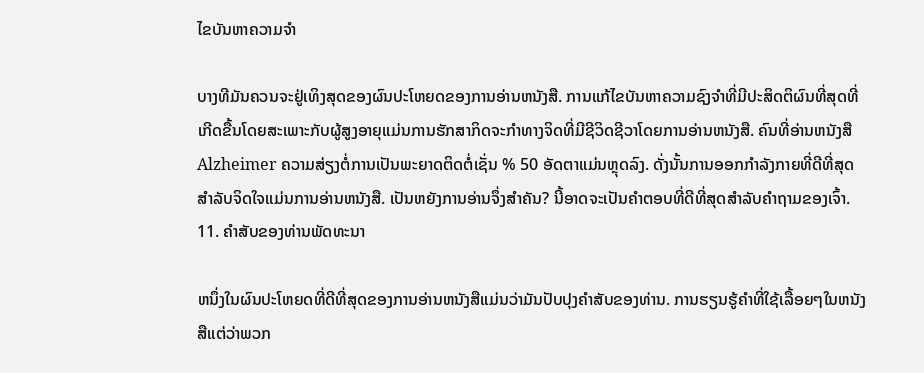ໄຂບັນຫາຄວາມຈໍາ

ບາງທີມັນຄວນຈະຢູ່ເທິງສຸດຂອງຜົນປະໂຫຍດຂອງການອ່ານຫນັງສື. ການແກ້ໄຂບັນຫາຄວາມຊົງຈໍາທີ່ມີປະສິດຕິຜົນທີ່ສຸດທີ່ເກີດຂື້ນໂດຍສະເພາະກັບຜູ້ສູງອາຍຸແມ່ນການຮັກສາກິດຈະກໍາທາງຈິດທີ່ມີຊີວິດຊີວາໂດຍການອ່ານຫນັງສື. ຄົນທີ່ອ່ານຫນັງສື Alzheimer ຄວາມສ່ຽງຕໍ່ການເປັນພະຍາດຕິດຕໍ່ເຊັ່ນ % 50 ອັດຕາແມ່ນຫຼຸດລົງ. ດັ່ງນັ້ນການອອກກໍາລັງກາຍທີ່ດີທີ່ສຸດສໍາລັບຈິດໃຈແມ່ນການອ່ານຫນັງສື. ເປັນຫຍັງການອ່ານຈຶ່ງສຳຄັນ? ນີ້ອາດຈະເປັນຄໍາຕອບທີ່ດີທີ່ສຸດສໍາລັບຄໍາຖາມຂອງເຈົ້າ.
11. ຄໍາສັບຂອງທ່ານພັດທະນາ

ຫນຶ່ງໃນຜົນປະໂຫຍດທີ່ດີທີ່ສຸດຂອງການອ່ານຫນັງສືແມ່ນວ່າມັນປັບປຸງຄໍາສັບຂອງທ່ານ. ການຮຽນຮູ້ຄໍາທີ່ໃຊ້ເລື້ອຍໆໃນຫນັງສືແຕ່ວ່າພວກ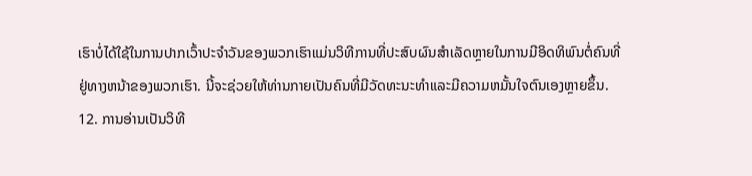ເຮົາບໍ່ໄດ້ໃຊ້ໃນການປາກເວົ້າປະຈໍາວັນຂອງພວກເຮົາແມ່ນວິທີການທີ່ປະສົບຜົນສໍາເລັດຫຼາຍໃນການມີອິດທິພົນຕໍ່ຄົນທີ່ຢູ່ທາງຫນ້າຂອງພວກເຮົາ. ນີ້ຈະຊ່ວຍໃຫ້ທ່ານກາຍເປັນຄົນທີ່ມີວັດທະນະທໍາແລະມີຄວາມຫມັ້ນໃຈຕົນເອງຫຼາຍຂຶ້ນ.
12. ການອ່ານເປັນວິທີ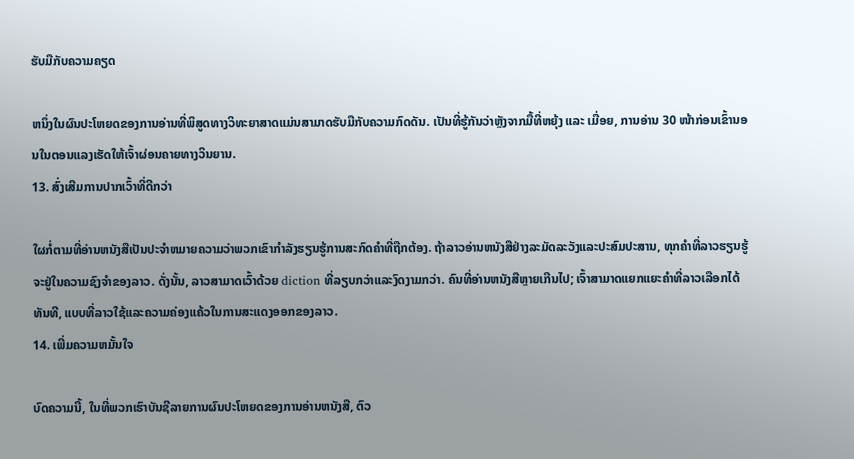ຮັບມືກັບຄວາມຄຽດ

ຫນຶ່ງໃນຜົນປະໂຫຍດຂອງການອ່ານທີ່ພິສູດທາງວິທະຍາສາດແມ່ນສາມາດຮັບມືກັບຄວາມກົດດັນ. ເປັນທີ່ຮູ້ກັນວ່າຫຼັງຈາກມື້ທີ່ຫຍຸ້ງ ແລະ ເມື່ອຍ, ການອ່ານ 30 ໜ້າກ່ອນເຂົ້ານອນໃນຕອນແລງເຮັດໃຫ້ເຈົ້າຜ່ອນຄາຍທາງວິນຍານ.
13. ສົ່ງເສີມການປາກເວົ້າທີ່ດີກວ່າ

ໃຜກໍ່ຕາມທີ່ອ່ານຫນັງສືເປັນປະຈໍາຫມາຍຄວາມວ່າພວກເຂົາກໍາລັງຮຽນຮູ້ການສະກົດຄໍາທີ່ຖືກຕ້ອງ. ຖ້າລາວອ່ານຫນັງສືຢ່າງລະມັດລະວັງແລະປະສົມປະສານ, ທຸກຄໍາທີ່ລາວຮຽນຮູ້ຈະຢູ່ໃນຄວາມຊົງຈໍາຂອງລາວ. ດັ່ງນັ້ນ, ລາວສາມາດເວົ້າດ້ວຍ diction ທີ່ລຽບກວ່າແລະງົດງາມກວ່າ. ຄົນທີ່ອ່ານຫນັງສືຫຼາຍເກີນໄປ; ເຈົ້າສາມາດແຍກແຍະຄໍາທີ່ລາວເລືອກໄດ້ທັນທີ, ແບບທີ່ລາວໃຊ້ແລະຄວາມຄ່ອງແຄ້ວໃນການສະແດງອອກຂອງລາວ.
14. ເພີ່ມຄວາມຫມັ້ນໃຈ

ບົດຄວາມນີ້, ໃນທີ່ພວກເຮົາບັນຊີລາຍການຜົນປະໂຫຍດຂອງການອ່ານຫນັງສື, ຕົວ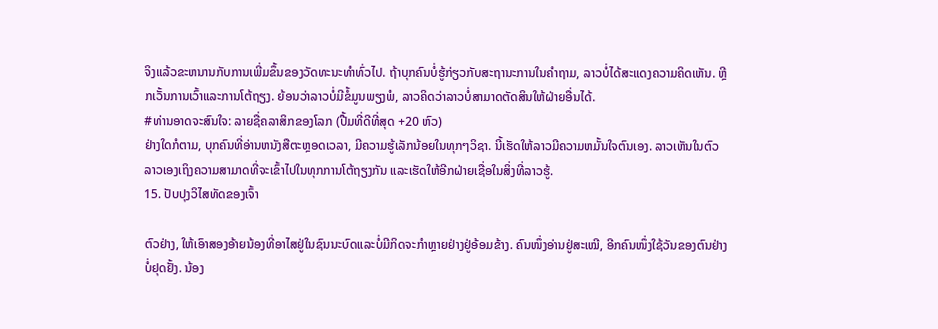ຈິງແລ້ວຂະຫນານກັບການເພີ່ມຂຶ້ນຂອງວັດທະນະທໍາທົ່ວໄປ. ຖ້າບຸກຄົນບໍ່ຮູ້ກ່ຽວກັບສະຖານະການໃນຄໍາຖາມ, ລາວບໍ່ໄດ້ສະແດງຄວາມຄິດເຫັນ. ຫຼີກເວັ້ນການເວົ້າແລະການໂຕ້ຖຽງ. ຍ້ອນວ່າລາວບໍ່ມີຂໍ້ມູນພຽງພໍ, ລາວຄິດວ່າລາວບໍ່ສາມາດຕັດສິນໃຫ້ຝ່າຍອື່ນໄດ້.
#ທ່ານອາດຈະສົນໃຈ: ລາຍຊື່ຄລາສິກຂອງໂລກ (ປື້ມທີ່ດີທີ່ສຸດ +20 ຫົວ)
ຢ່າງໃດກໍຕາມ, ບຸກຄົນທີ່ອ່ານຫນັງສືຕະຫຼອດເວລາ, ມີຄວາມຮູ້ເລັກນ້ອຍໃນທຸກໆວິຊາ. ນີ້ເຮັດໃຫ້ລາວມີຄວາມຫມັ້ນໃຈຕົນເອງ. ລາວເຫັນໃນຕົວລາວເອງເຖິງຄວາມສາມາດທີ່ຈະເຂົ້າໄປໃນທຸກການໂຕ້ຖຽງກັນ ແລະເຮັດໃຫ້ອີກຝ່າຍເຊື່ອໃນສິ່ງທີ່ລາວຮູ້.
15. ປັບປຸງວິໄສທັດຂອງເຈົ້າ

ຕົວຢ່າງ, ໃຫ້ເອົາສອງອ້າຍນ້ອງທີ່ອາໄສຢູ່ໃນຊົນນະບົດແລະບໍ່ມີກິດຈະກໍາຫຼາຍຢ່າງຢູ່ອ້ອມຂ້າງ. ຄົນໜຶ່ງອ່ານຢູ່ສະເໝີ, ອີກຄົນໜຶ່ງໃຊ້ວັນຂອງຕົນຢ່າງບໍ່ຢຸດຢັ້ງ. ນ້ອງ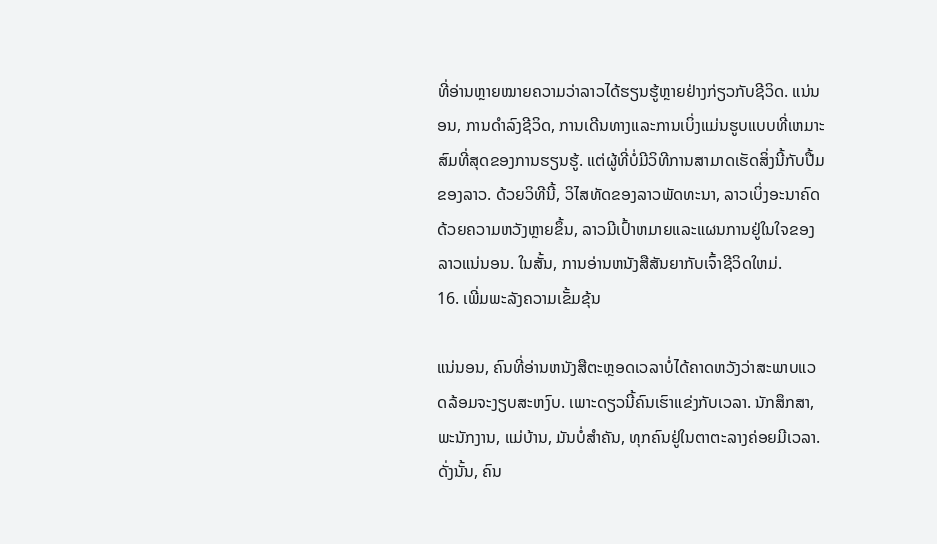ທີ່ອ່ານຫຼາຍໝາຍຄວາມວ່າລາວໄດ້ຮຽນຮູ້ຫຼາຍຢ່າງກ່ຽວກັບຊີວິດ. ແນ່ນອນ, ການດໍາລົງຊີວິດ, ການເດີນທາງແລະການເບິ່ງແມ່ນຮູບແບບທີ່ເຫມາະສົມທີ່ສຸດຂອງການຮຽນຮູ້. ແຕ່ຜູ້ທີ່ບໍ່ມີວິທີການສາມາດເຮັດສິ່ງນີ້ກັບປື້ມຂອງລາວ. ດ້ວຍວິທີນີ້, ວິໄສທັດຂອງລາວພັດທະນາ, ລາວເບິ່ງອະນາຄົດດ້ວຍຄວາມຫວັງຫຼາຍຂຶ້ນ, ລາວມີເປົ້າຫມາຍແລະແຜນການຢູ່ໃນໃຈຂອງລາວແນ່ນອນ. ໃນສັ້ນ, ການອ່ານຫນັງສືສັນຍາກັບເຈົ້າຊີວິດໃຫມ່.
16. ເພີ່ມພະລັງຄວາມເຂັ້ມຂຸ້ນ

ແນ່ນອນ, ຄົນທີ່ອ່ານຫນັງສືຕະຫຼອດເວລາບໍ່ໄດ້ຄາດຫວັງວ່າສະພາບແວດລ້ອມຈະງຽບສະຫງົບ. ເພາະດຽວນີ້ຄົນເຮົາແຂ່ງກັບເວລາ. ນັກສຶກສາ, ພະນັກງານ, ແມ່ບ້ານ, ມັນບໍ່ສໍາຄັນ, ທຸກຄົນຢູ່ໃນຕາຕະລາງຄ່ອຍມີເວລາ. ດັ່ງນັ້ນ, ຄົນ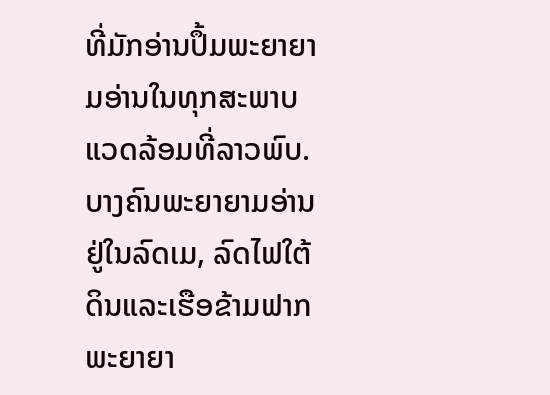ທີ່ມັກອ່ານປຶ້ມພະຍາຍາມອ່ານໃນທຸກສະພາບແວດລ້ອມທີ່ລາວພົບ. ບາງຄົນພະຍາຍາມອ່ານຢູ່ໃນລົດເມ, ລົດໄຟໃຕ້ດິນແລະເຮືອຂ້າມຟາກພະຍາຍາ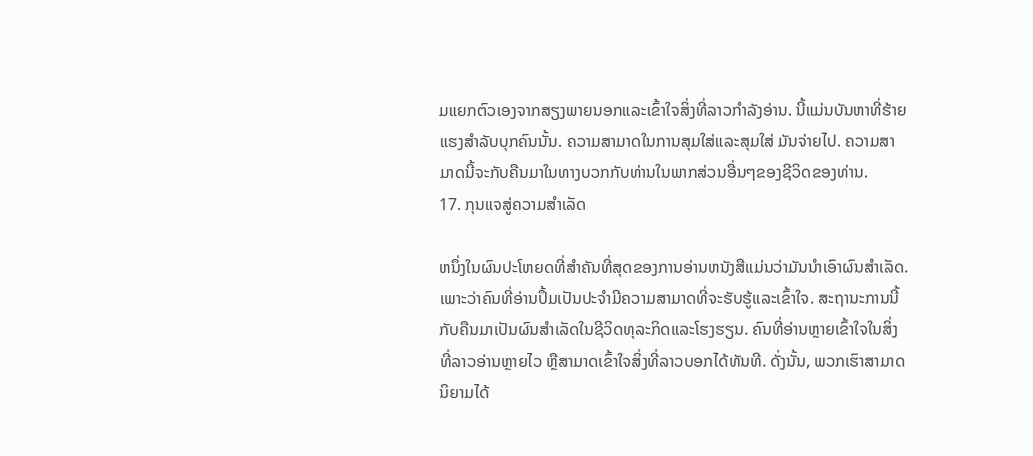ມແຍກຕົວເອງຈາກສຽງພາຍນອກແລະເຂົ້າໃຈສິ່ງທີ່ລາວກໍາລັງອ່ານ. ນີ້ແມ່ນບັນຫາທີ່ຮ້າຍແຮງສໍາລັບບຸກຄົນນັ້ນ. ຄວາມສາມາດໃນການສຸມໃສ່ແລະສຸມໃສ່ ມັນຈ່າຍໄປ. ຄວາມສາມາດນີ້ຈະກັບຄືນມາໃນທາງບວກກັບທ່ານໃນພາກສ່ວນອື່ນໆຂອງຊີວິດຂອງທ່ານ.
17. ກຸນແຈສູ່ຄວາມສໍາເລັດ

ຫນຶ່ງໃນຜົນປະໂຫຍດທີ່ສໍາຄັນທີ່ສຸດຂອງການອ່ານຫນັງສືແມ່ນວ່າມັນນໍາເອົາຜົນສໍາເລັດ. ເພາະວ່າຄົນທີ່ອ່ານປຶ້ມເປັນປະຈຳມີຄວາມສາມາດທີ່ຈະຮັບຮູ້ແລະເຂົ້າໃຈ. ສະຖານະການນີ້ກັບຄືນມາເປັນຜົນສໍາເລັດໃນຊີວິດທຸລະກິດແລະໂຮງຮຽນ. ຄົນທີ່ອ່ານຫຼາຍເຂົ້າໃຈໃນສິ່ງທີ່ລາວອ່ານຫຼາຍໄວ ຫຼືສາມາດເຂົ້າໃຈສິ່ງທີ່ລາວບອກໄດ້ທັນທີ. ດັ່ງນັ້ນ, ພວກເຮົາສາມາດນິຍາມໄດ້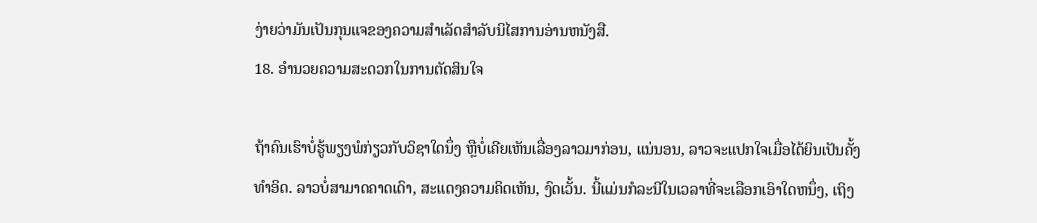ງ່າຍວ່າມັນເປັນກຸນແຈຂອງຄວາມສໍາເລັດສໍາລັບນິໄສການອ່ານຫນັງສື.
18. ອໍານວຍຄວາມສະດວກໃນການຕັດສິນໃຈ

ຖ້າຄົນເຮົາບໍ່ຮູ້ພຽງພໍກ່ຽວກັບວິຊາໃດນຶ່ງ ຫຼືບໍ່ເຄີຍເຫັນເລື່ອງລາວມາກ່ອນ, ແນ່ນອນ, ລາວຈະແປກໃຈເມື່ອໄດ້ຍິນເປັນຄັ້ງທຳອິດ. ລາວບໍ່ສາມາດຄາດເດົາ, ສະແດງຄວາມຄິດເຫັນ, ງົດເວັ້ນ. ນີ້ແມ່ນກໍລະນີໃນເວລາທີ່ຈະເລືອກເອົາໃດຫນຶ່ງ, ເຖິງ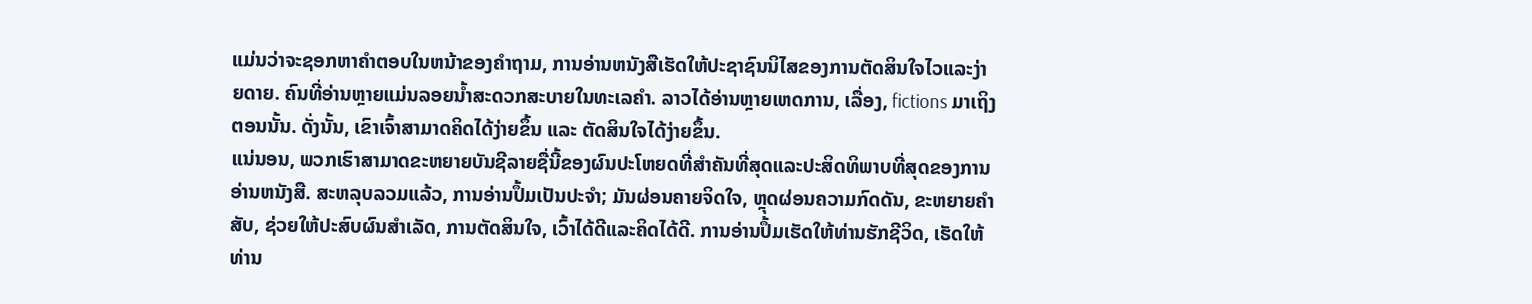ແມ່ນວ່າຈະຊອກຫາຄໍາຕອບໃນຫນ້າຂອງຄໍາຖາມ, ການອ່ານຫນັງສືເຮັດໃຫ້ປະຊາຊົນນິໄສຂອງການຕັດສິນໃຈໄວແລະງ່າຍດາຍ. ຄົນທີ່ອ່ານຫຼາຍແມ່ນລອຍນ້ຳສະດວກສະບາຍໃນທະເລຄໍາ. ລາວໄດ້ອ່ານຫຼາຍເຫດການ, ເລື່ອງ, fictions ມາເຖິງຕອນນັ້ນ. ດັ່ງນັ້ນ, ເຂົາເຈົ້າສາມາດຄິດໄດ້ງ່າຍຂຶ້ນ ແລະ ຕັດສິນໃຈໄດ້ງ່າຍຂຶ້ນ.
ແນ່ນອນ, ພວກເຮົາສາມາດຂະຫຍາຍບັນຊີລາຍຊື່ນີ້ຂອງຜົນປະໂຫຍດທີ່ສໍາຄັນທີ່ສຸດແລະປະສິດທິພາບທີ່ສຸດຂອງການອ່ານຫນັງສື. ສະຫລຸບລວມແລ້ວ, ການອ່ານປຶ້ມເປັນປະຈຳ; ມັນຜ່ອນຄາຍຈິດໃຈ, ຫຼຸດຜ່ອນຄວາມກົດດັນ, ຂະຫຍາຍຄໍາສັບ, ຊ່ວຍໃຫ້ປະສົບຜົນສໍາເລັດ, ການຕັດສິນໃຈ, ເວົ້າໄດ້ດີແລະຄິດໄດ້ດີ. ການອ່ານປຶ້ມເຮັດໃຫ້ທ່ານຮັກຊີວິດ, ເຮັດໃຫ້ທ່ານ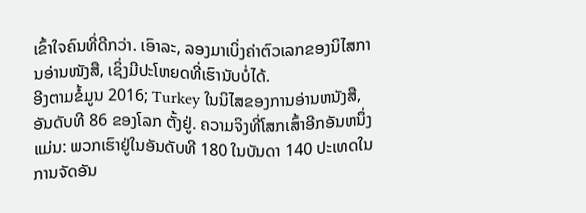ເຂົ້າໃຈຄົນທີ່ດີກວ່າ. ເອົາລະ, ລອງມາເບິ່ງຄ່າຕົວເລກຂອງນິໄສການອ່ານໜັງສື, ເຊິ່ງມີປະໂຫຍດທີ່ເຮົານັບບໍ່ໄດ້.
ອີງຕາມຂໍ້ມູນ 2016; Turkey ໃນນິໄສຂອງການອ່ານຫນັງສື, ອັນດັບທີ 86 ຂອງໂລກ ຕັ້ງຢູ່. ຄວາມຈິງທີ່ໂສກເສົ້າອີກອັນຫນຶ່ງແມ່ນ: ພວກເຮົາຢູ່ໃນອັນດັບທີ 180 ໃນບັນດາ 140 ປະເທດໃນການຈັດອັນ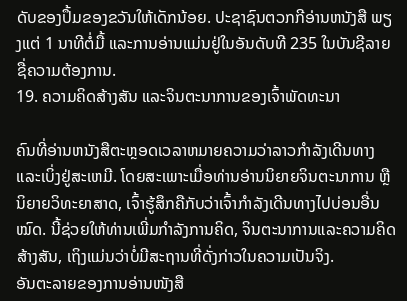ດັບຂອງປຶ້ມຂອງຂວັນໃຫ້ເດັກນ້ອຍ. ປະຊາຊົນຕວກກີອ່ານຫນັງສື ພຽງແຕ່ 1 ນາທີຕໍ່ມື້ ແລະການອ່ານແມ່ນຢູ່ໃນອັນດັບທີ 235 ໃນບັນຊີລາຍຊື່ຄວາມຕ້ອງການ.
19. ຄວາມຄິດສ້າງສັນ ແລະຈິນຕະນາການຂອງເຈົ້າພັດທະນາ

ຄົນທີ່ອ່ານຫນັງສືຕະຫຼອດເວລາຫມາຍຄວາມວ່າລາວກໍາລັງເດີນທາງແລະເບິ່ງຢູ່ສະເຫມີ. ໂດຍສະເພາະເມື່ອທ່ານອ່ານນິຍາຍຈິນຕະນາການ ຫຼື ນິຍາຍວິທະຍາສາດ, ເຈົ້າຮູ້ສຶກຄືກັບວ່າເຈົ້າກຳລັງເດີນທາງໄປບ່ອນອື່ນໝົດ. ນີ້ຊ່ວຍໃຫ້ທ່ານເພີ່ມກໍາລັງການຄິດ, ຈິນຕະນາການແລະຄວາມຄິດສ້າງສັນ, ເຖິງແມ່ນວ່າບໍ່ມີສະຖານທີ່ດັ່ງກ່າວໃນຄວາມເປັນຈິງ.
ອັນຕະລາຍຂອງການອ່ານໜັງສື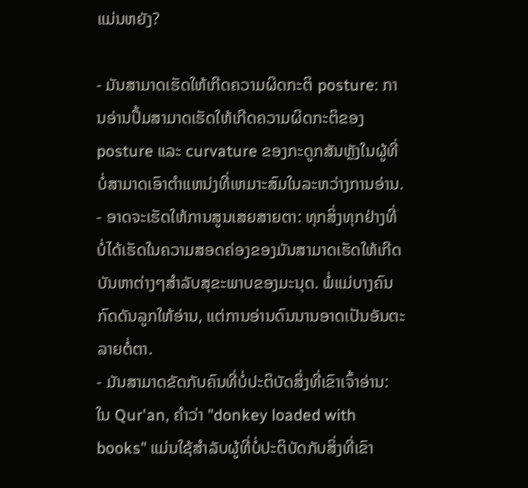ແມ່ນຫຍັງ?

- ມັນສາມາດເຮັດໃຫ້ເກີດຄວາມຜິດກະຕິ posture: ການອ່ານປຶ້ມສາມາດເຮັດໃຫ້ເກີດຄວາມຜິດກະຕິຂອງ posture ແລະ curvature ຂອງກະດູກສັນຫຼັງໃນຜູ້ທີ່ບໍ່ສາມາດເອົາຕໍາແຫນ່ງທີ່ເຫມາະສົມໃນລະຫວ່າງການອ່ານ.
- ອາດຈະເຮັດໃຫ້ການສູນເສຍສາຍຕາ: ທຸກສິ່ງທຸກຢ່າງທີ່ບໍ່ໄດ້ເຮັດໃນຄວາມສອດຄ່ອງຂອງມັນສາມາດເຮັດໃຫ້ເກີດບັນຫາຕ່າງໆສໍາລັບສຸຂະພາບຂອງມະນຸດ. ພໍ່ແມ່ບາງຄົນກົດດັນລູກໃຫ້ອ່ານ, ແຕ່ການອ່ານດົນນານອາດເປັນອັນຕະລາຍຕໍ່ຕາ.
- ມັນສາມາດຂັດກັບຄົນທີ່ບໍ່ປະຕິບັດສິ່ງທີ່ເຂົາເຈົ້າອ່ານ: ໃນ Qur'an, ຄໍາວ່າ "donkey loaded with books" ແມ່ນໃຊ້ສໍາລັບຜູ້ທີ່ບໍ່ປະຕິບັດກັບສິ່ງທີ່ເຂົາ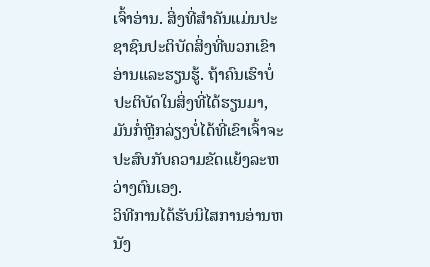ເຈົ້າອ່ານ. ສິ່ງທີ່ສໍາຄັນແມ່ນປະຊາຊົນປະຕິບັດສິ່ງທີ່ພວກເຂົາອ່ານແລະຮຽນຮູ້. ຖ້າຄົນເຮົາບໍ່ປະຕິບັດໃນສິ່ງທີ່ໄດ້ຮຽນມາ, ມັນກໍ່ຫຼີກລ່ຽງບໍ່ໄດ້ທີ່ເຂົາເຈົ້າຈະປະສົບກັບຄວາມຂັດແຍ້ງລະຫວ່າງຕົນເອງ.
ວິທີການໄດ້ຮັບນິໄສການອ່ານຫນັງ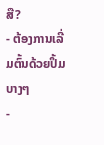ສື?
- ຕ້ອງການເລີ່ມຕົ້ນດ້ວຍປຶ້ມບາງໆ
-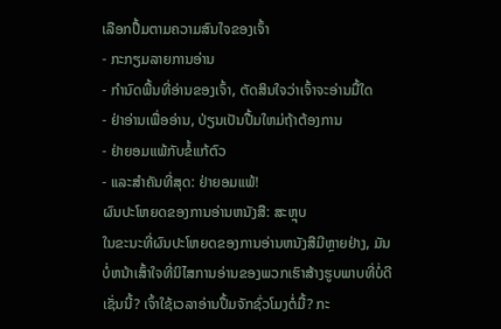ເລືອກປຶ້ມຕາມຄວາມສົນໃຈຂອງເຈົ້າ
- ກະກຽມລາຍການອ່ານ
- ກໍານົດພື້ນທີ່ອ່ານຂອງເຈົ້າ, ຕັດສິນໃຈວ່າເຈົ້າຈະອ່ານມື້ໃດ
- ຢ່າອ່ານເພື່ອອ່ານ, ປ່ຽນເປັນປື້ມໃຫມ່ຖ້າຕ້ອງການ
- ຢ່າຍອມແພ້ກັບຂໍ້ແກ້ຕົວ
- ແລະສໍາຄັນທີ່ສຸດ: ຢ່າຍອມແພ້!
ຜົນປະໂຫຍດຂອງການອ່ານຫນັງສື: ສະຫຼຸບ
ໃນຂະນະທີ່ຜົນປະໂຫຍດຂອງການອ່ານຫນັງສືມີຫຼາຍຢ່າງ, ມັນບໍ່ຫນ້າເສົ້າໃຈທີ່ນິໄສການອ່ານຂອງພວກເຮົາສ້າງຮູບພາບທີ່ບໍ່ດີເຊັ່ນນີ້? ເຈົ້າໃຊ້ເວລາອ່ານປຶ້ມຈັກຊົ່ວໂມງຕໍ່ມື້? ກະ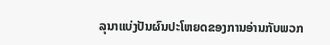ລຸນາແບ່ງປັນຜົນປະໂຫຍດຂອງການອ່ານກັບພວກ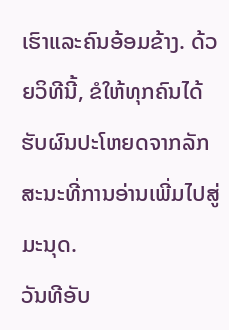ເຮົາແລະຄົນອ້ອມຂ້າງ. ດ້ວຍວິທີນີ້, ຂໍໃຫ້ທຸກຄົນໄດ້ຮັບຜົນປະໂຫຍດຈາກລັກສະນະທີ່ການອ່ານເພີ່ມໄປສູ່ມະນຸດ.
ວັນທີອັບ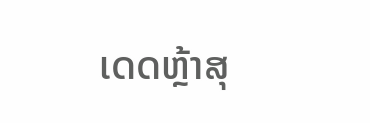ເດດຫຼ້າສຸ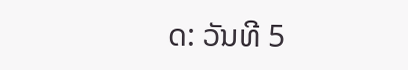ດ: ວັນທີ 5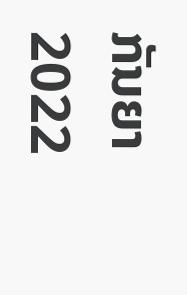ກັນຍາ 2022